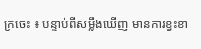ក្រចេះ ៖ បន្ទាប់ពីសម្លឹងឃើញ មានការខ្វះខា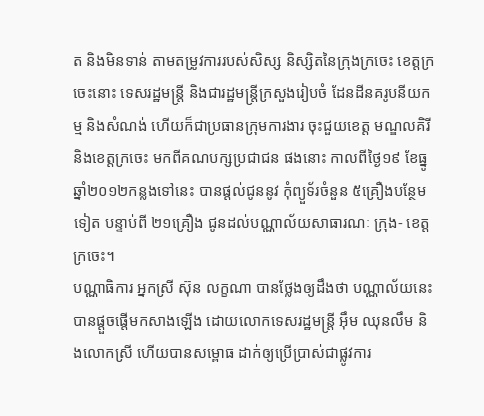ត និងមិនទាន់ តាមតម្រូវការរបស់សិស្ស និស្សិតនៃក្រុងក្រចេះ ខេត្តក្រចេះនោះ ទេសរដ្ឋមន្រ្តី និងជារដ្ឋមន្រ្តីក្រសួងរៀបចំ ដែនដីនគរូបនីយកម្ម និងសំណង់ ហើយក៏ជាប្រធានក្រុមការងារ ចុះជួយខេត្ត មណ្ឌលគិរី និងខេត្តក្រចេះ មកពីគណបក្សប្រជាជន ផងនោះ កាលពីថ្ងៃ១៩ ខែធ្នូ ឆ្នាំ២០១២កន្លងទៅនេះ បានផ្តល់ជូននូវ កុំព្យួទ័រចំនួន ៥គ្រឿងបន្ថែមទៀត បន្ទាប់ពី ២១គ្រឿង ជូនដល់បណ្ណាល័យសាធារណៈ ក្រុង- ខេត្តក្រចេះ។
បណ្ណាធិការ អ្នកស្រី ស៊ុន លក្ខណា បានថ្លែងឲ្យដឹងថា បណ្ណាល័យនេះ បានផ្តួចផ្តើមកសាងឡើង ដោយលោកទេសរដ្ឋមន្រ្តី អ៊ឹម ឈុនលឹម និងលោកស្រី ហើយបានសម្ពោធ ដាក់ឲ្យប្រើប្រាស់ជាផ្លូវការ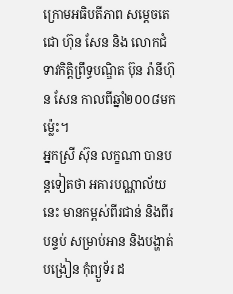ក្រោមអធិបតីភាព សម្តេចតេជោ ហ៊ុន សែន និង លោកជំទាវកិត្តិព្រឹទ្ធបណ្ឌិត ប៊ុន រ៉ានីហ៊ុន សែន កាលពីឆ្នាំ២០០៨មកម្ល៉េះ។
អ្នកស្រី ស៊ុន លក្ខណា បានបន្តទៀតថា អគារបណ្ណាល័យនេះ មានកម្ពស់ពីរជាន់ និងពីរបន្ទប់ សម្រាប់អាន និងបង្ហាត់បង្រៀន កុំព្យួទ័រ ដ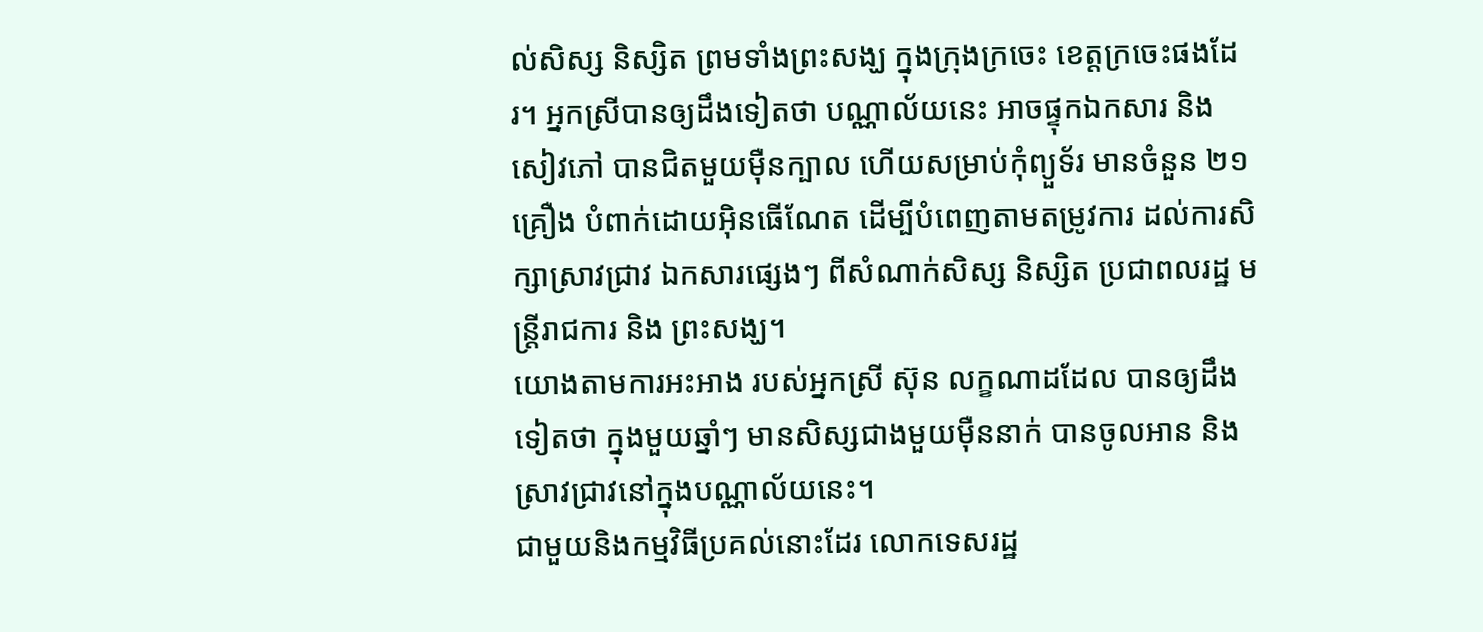ល់សិស្ស និស្សិត ព្រមទាំងព្រះសង្ឃ ក្នុងក្រុងក្រចេះ ខេត្តក្រចេះផងដែរ។ អ្នកស្រីបានឲ្យដឹងទៀតថា បណ្ណាល័យនេះ អាចផ្ទុកឯកសារ និងសៀវភៅ បានជិតមួយម៉ឺនក្បាល ហើយសម្រាប់កុំព្យួទ័រ មានចំនួន ២១គ្រឿង បំពាក់ដោយអ៊ិនធើណែត ដើម្បីបំពេញតាមតម្រូវការ ដល់ការសិក្សាស្រាវជ្រាវ ឯកសារផ្សេងៗ ពីសំណាក់សិស្ស និស្សិត ប្រជាពលរដ្ឋ មន្រ្តីរាជការ និង ព្រះសង្ឃ។
យោងតាមការអះអាង របស់អ្នកស្រី ស៊ុន លក្ខណាដដែល បានឲ្យដឹងទៀតថា ក្នុងមួយឆ្នាំៗ មានសិស្សជាងមួយម៉ឺននាក់ បានចូលអាន និងស្រាវជ្រាវនៅក្នុងបណ្ណាល័យនេះ។
ជាមួយនិងកម្មវិធីប្រគល់នោះដែរ លោកទេសរដ្ឋ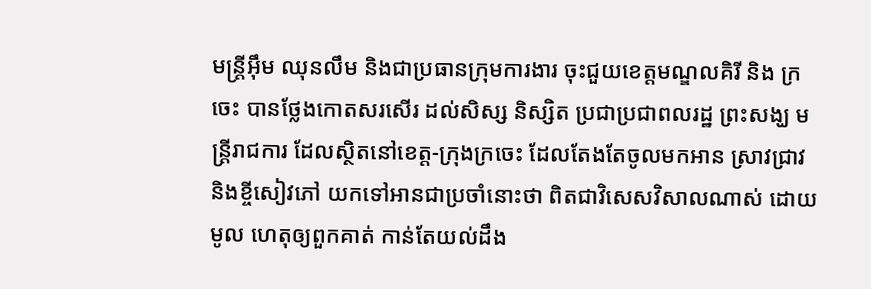មន្រ្តីអ៊ឹម ឈុនលឹម និងជាប្រធានក្រុមការងារ ចុះជួយខេត្តមណ្ឌលគិរី និង ក្រចេះ បានថ្លែងកោតសរសើរ ដល់សិស្ស និស្សិត ប្រជាប្រជាពលរដ្ឋ ព្រះសង្ឃ មន្រ្តីរាជការ ដែលស្ថិតនៅខេត្ត-ក្រុងក្រចេះ ដែលតែងតែចូលមកអាន ស្រាវជ្រាវ និងខ្ចីសៀវភៅ យកទៅអានជាប្រចាំនោះថា ពិតជាវិសេសវិសាលណាស់ ដោយមូល ហេតុឲ្យពួកគាត់ កាន់តែយល់ដឹង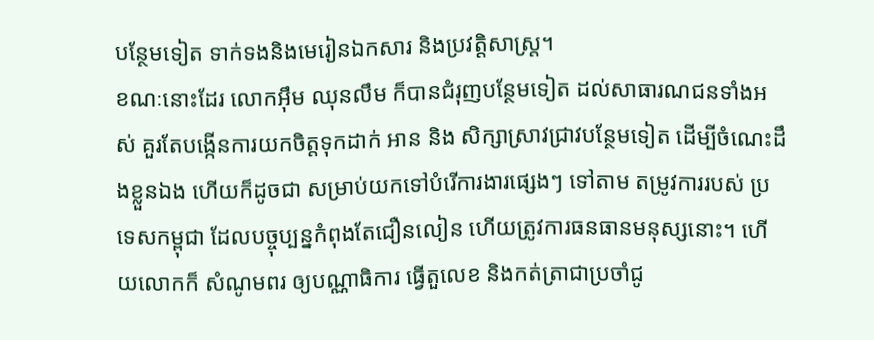បន្ថែមទៀត ទាក់ទងនិងមេរៀនឯកសារ និងប្រវត្តិសាស្រ្ត។
ខណៈនោះដែរ លោកអ៊ឹម ឈុនលឹម ក៏បានជំរុញបន្ថែមទៀត ដល់សាធារណជនទាំងអស់ គួរតែបង្កើនការយកចិត្តទុកដាក់ អាន និង សិក្សាស្រាវជ្រាវបន្ថែមទៀត ដើម្បីចំណេះដឹងខ្លួនឯង ហើយក៏ដូចជា សម្រាប់យកទៅបំរើការងារផ្សេងៗ ទៅតាម តម្រូវការរបស់ ប្រទេសកម្ពុជា ដែលបច្ចុប្បន្នកំពុងតែជឿនលៀន ហើយត្រូវការធនធានមនុស្សនោះ។ ហើយលោកក៏ សំណូមពរ ឲ្យបណ្ណាធិការ ធ្វើតួលេខ និងកត់ត្រាជាប្រចាំជូ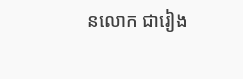នលោក ជារៀង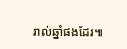រាល់ឆ្នាំផងដែរ៕